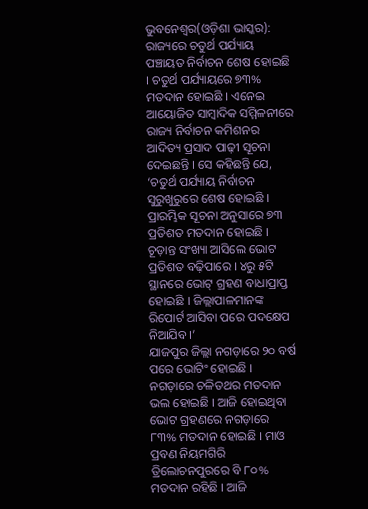ଭୁବନେଶ୍ୱର(ଓଡ଼ିଶା ଭାସ୍କର): ରାଜ୍ୟରେ ଚତୁର୍ଥ ପର୍ଯ୍ୟାୟ ପଞ୍ଚାୟତ ନିର୍ବାଚନ ଶେଷ ହୋଇଛି । ଚତୁର୍ଥ ପର୍ଯ୍ୟାୟରେ ୭୩% ମତଦାନ ହୋଇଛି । ଏନେଇ ଆୟୋଜିତ ସାମ୍ବାଦିକ ସମ୍ମିଳନୀରେ ରାଜ୍ୟ ନିର୍ବାଚନ କମିଶନର ଆଦିତ୍ୟ ପ୍ରସାଦ ପାଢ଼ୀ ସୂଚନା ଦେଇଛନ୍ତି । ସେ କହିଛନ୍ତି ଯେ, ‘ଚତୁର୍ଥ ପର୍ଯ୍ୟାୟ ନିର୍ବାଚନ ସୁରୁଖୁରୁରେ ଶେଷ ହୋଇଛି । ପ୍ରାରମ୍ଭିକ ସୂଚନା ଅନୁସାରେ ୭୩ ପ୍ରତିଶତ ମତଦାନ ହୋଇଛି । ଚୂଡ଼ାନ୍ତ ସଂଖ୍ୟା ଆସିଲେ ଭୋଟ ପ୍ରତିଶତ ବଢ଼ିପାରେ । ୪ରୁ ୫ଟି ସ୍ଥାନରେ ଭୋଟ୍ ଗ୍ରହଣ ବାଧାପ୍ରାପ୍ତ ହୋଇଛି । ଜିଲ୍ଲାପାଳମାନଙ୍କ ରିପୋର୍ଟ ଆସିବା ପରେ ପଦକ୍ଷେପ ନିଆଯିବ ।’
ଯାଜପୁର ଜିଲ୍ଲା ନଗଡ଼ାରେ ୨୦ ବର୍ଷ ପରେ ଭୋଟିଂ ହୋଇଛି । ନଗଡ଼ାରେ ଚଳିତଥର ମତଦାନ ଭଲ ହୋଇଛି । ଆଜି ହୋଇଥିବା ଭୋଟ ଗ୍ରହଣରେ ନଗଡ଼ାରେ ୮୩% ମତଦାନ ହୋଇଛି । ମାଓ ପ୍ରବଣ ନିୟମଗିରି ତ୍ରିଲୋଚନପୁରରେ ବି ୮୦% ମତଦାନ ରହିଛି । ଆଜି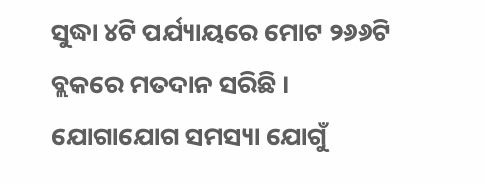ସୁଦ୍ଧା ୪ଟି ପର୍ଯ୍ୟାୟରେ ମୋଟ ୨୬୬ଟି ବ୍ଲକରେ ମତଦାନ ସରିଛି । ଯୋଗାଯୋଗ ସମସ୍ୟା ଯୋଗୁଁ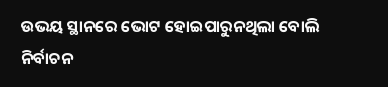ଉଭୟ ସ୍ଥାନରେ ଭୋଟ ହୋଇପାରୁନଥିଲା ବୋଲି ନିର୍ବାଚନ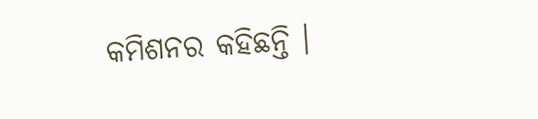କମିଶନର କହିଛନ୍ତି ।